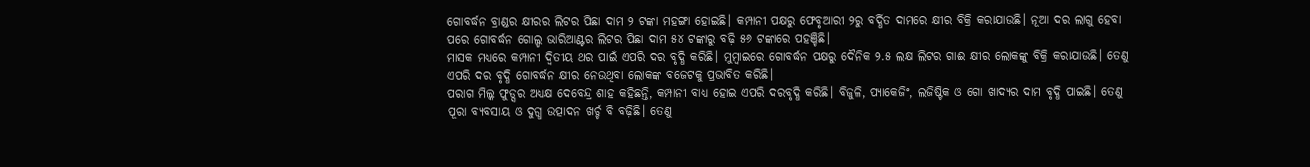ଗୋବର୍ଦ୍ଧନ ବ୍ରାଣ୍ଡର କ୍ଷୀରର ଲିଟର ପିଛା ଦାମ ୨ ଟଙ୍କା ମହଙ୍ଗା ହୋଇଛି। କମ୍ପାନୀ ପକ୍ଷରୁ ଫେବୃଆରୀ ୨ରୁ ବର୍ଦ୍ଧିତ ଦାମରେ କ୍ଷୀର ବିକ୍ରି କରାଯାଉଛି। ନୂଆ ଦର ଲାଗୁ ହେବା ପରେ ଗୋବର୍ଦ୍ଧନ ଗୋଲ୍ଡ ଭାରିଆଣ୍ଟର ଲିଟର ପିଛା ଦାମ ୫୪ ଟଙ୍କାରୁ ବଢ଼ି ୫୬ ଟଙ୍କାରେ ପହଞ୍ଚିଛି।
ମାସକ ମଧ୍ୟରେ କମ୍ପାନୀ ଦ୍ୱିତୀୟ ଥର ପାଇଁ ଏପରି ଦର ବୃଦ୍ଧି କରିଛି। ମୁମ୍ବାଇରେ ଗୋବର୍ଦ୍ଧନ ପକ୍ଷରୁ ଦୈନିକ ୨.୫ ଲକ୍ଷ ଲିଟର ଗାଈ କ୍ଷୀର ଲୋକଙ୍କୁ ବିକ୍ରି କରାଯାଉଛି। ତେଣୁ ଏପରି ଦର ବୃଦ୍ଧି ଗୋବର୍ଦ୍ଧନ କ୍ଷୀର ନେଉଥିବା ଲୋକଙ୍କ ବଜେଟକୁ ପ୍ରଭାବିତ କରିଛି।
ପରାଗ ମିଲ୍କ ଫୁଡ୍ସର ଅଧ୍ୟକ୍ଷ ଦେବେନ୍ଦ୍ର ଶାହ କହିଛନ୍ତି, କମ୍ପାନୀ ବାଧ୍ୟ ହୋଇ ଏପରି ଦରବୃଦ୍ଧି କରିଛି। ବିଜୁଳି, ପ୍ୟାକେଜିଂ, ଲଜିଷ୍ଟିକ ଓ ଗୋ ଖାଦ୍ୟର ଦାମ ବୃଦ୍ଧି ପାଇଛି। ତେଣୁ ପୂରା ବ୍ୟବସାୟ ଓ ଦୁଗ୍ଧ ଉତ୍ପାଦନ ଖର୍ଚ୍ଚ ବି ବଢ଼ିଛି। ତେଣୁ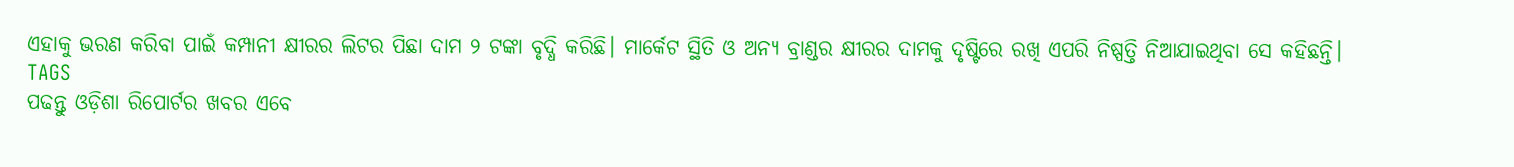ଏହାକୁ ଭରଣ କରିବା ପାଇଁ କମ୍ପାନୀ କ୍ଷୀରର ଲିଟର ପିଛା ଦାମ ୨ ଟଙ୍କା ବୃଦ୍ଧି କରିଛି। ମାର୍କେଟ ସ୍ଥିତି ଓ ଅନ୍ୟ ବ୍ରାଣ୍ଡର କ୍ଷୀରର ଦାମକୁ ଦୃଷ୍ଟିରେ ରଖି ଏପରି ନିଷ୍ପତ୍ତି ନିଆଯାଇଥିବା ସେ କହିଛନ୍ତି।
TAGS
ପଢନ୍ତୁ ଓଡ଼ିଶା ରିପୋର୍ଟର ଖବର ଏବେ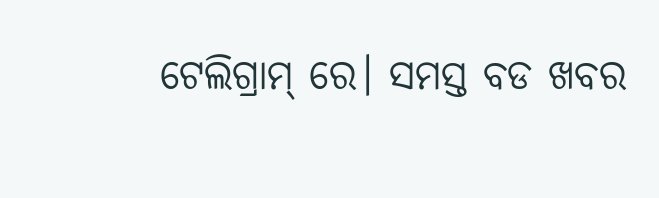ଟେଲିଗ୍ରାମ୍ ରେ। ସମସ୍ତ ବଡ ଖବର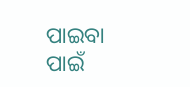ପାଇବା ପାଇଁ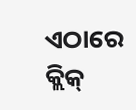ଏଠାରେ କ୍ଲିକ୍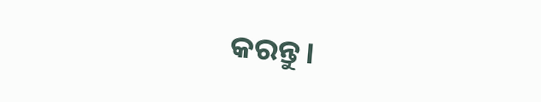କରନ୍ତୁ।